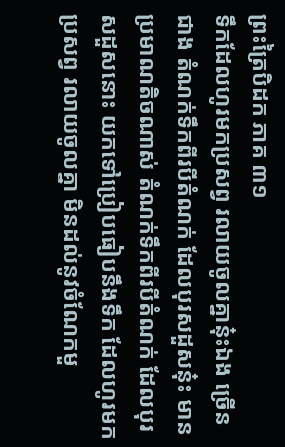ព្រះត្រៃបិដក ភាគ ៣១
ទឹកដែលហូរមកប្រសព្វ រលាយចូលគ្នានុ៎ះឯង ច្រើនជាង តំណក់ទឹកពីរបីតំណក់ ដែលបុរសដួសនុ៎ះ មានប្រមាណតិចណាស់ តំណក់ទឹកពីរបីតំណក់ ដែលបុរសដួសនោះ យកទៅប្រៀបធៀបនឹងទឹក ដែលហូរមកប្រសព្វ រលាយចូលគ្នា មិនដល់នូវចំណែកមួ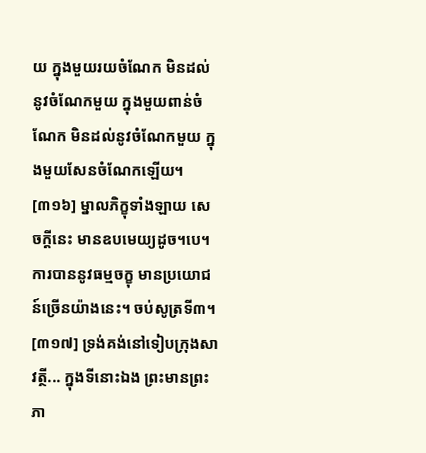យ ក្នុងមួយរយចំណែក មិនដល់នូវចំណែកមួយ ក្នុងមួយពាន់ចំណែក មិនដល់នូវចំណែកមួយ ក្នុងមួយសែនចំណែកឡើយ។
[៣១៦] ម្នាលភិក្ខុទាំងឡាយ សេចក្តីនេះ មានឧបមេយ្យដូច។បេ។ ការបាននូវធម្មចក្ខុ មានប្រយោជន៍ច្រើនយ៉ាងនេះ។ ចប់សូត្រទី៣។
[៣១៧] ទ្រង់គង់នៅទៀបក្រុងសាវត្ថី... ក្នុងទីនោះឯង ព្រះមានព្រះភា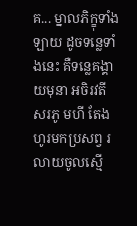គ... ម្នាលភិក្ខុទាំងឡាយ ដូចទន្លេទាំងនេះ គឺទន្លេគង្គា យមុនា អចិរវតី សរភូ មហី តែងហូរមកប្រសព្វ រលាយចូលស្មើ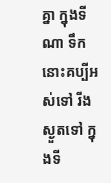គ្នា ក្នុងទីណា ទឹកនោះគប្បីអស់ទៅ រីងស្ងួតទៅ ក្នុងទី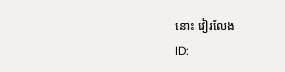នោះ វៀរលែង
ID: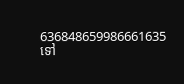636848659986661635
ទៅ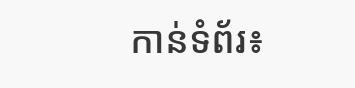កាន់ទំព័រ៖